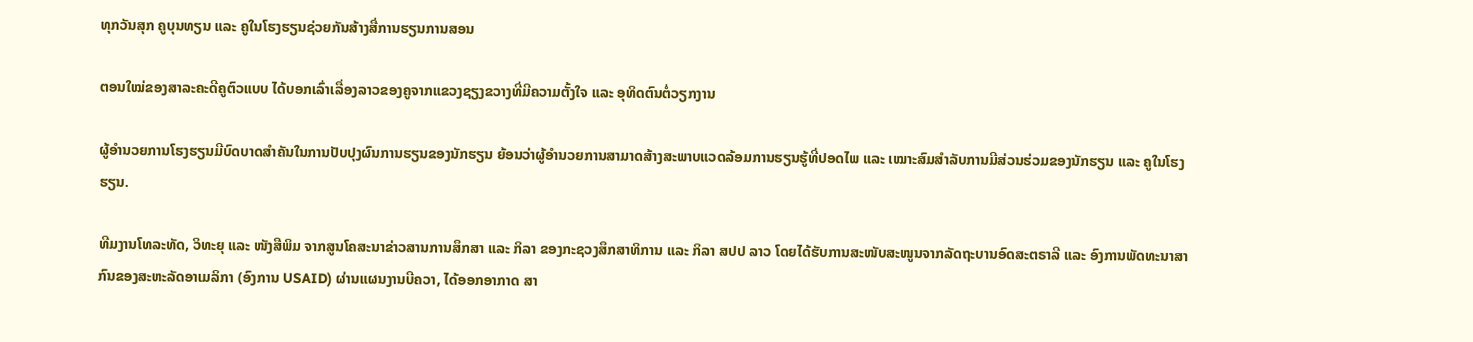ທຸກວັນສຸກ ຄູບຸນທຽນ ແລະ ຄູໃນໂຮງຮຽນຊ່ວຍກັນສ້າງສື່ການຮຽນການສອນ

ຕອນໃໝ່ຂອງສາລະຄະດີຄູຕົວແບບ ໄດ້ບອກເລົ່າເລື່ອງລາວຂອງຄູຈາກແຂວງຊຽງຂວາງທີ່ມີຄວາມຕັ້ງໃຈ ແລະ ອຸທິດຕົນຕໍ່ວຽກງານ

ຜູ້ອໍານວຍການໂຮງຮຽນມີບົດບາດສໍາຄັນໃນການປັບປຸງຜົນການຮຽນຂອງນັກຮຽນ ຍ້ອນວ່າຜູ້ອຳນວຍການສາມາດສ້າງສະພາບແວດລ້ອມການຮຽນຮູ້ທີ່ປອດໄພ ແລະ ເໝາະສົມສຳລັບການມີສ່ວນຮ່ວມຂອງນັກຮຽນ ແລະ ຄູໃນໂຮງຮຽນ.

ທີມງານໂທລະທັດ, ວິທະຍຸ ແລະ ໜັງສືພິມ ຈາກສູນໂຄສະນາຂ່າວສານການສຶກສາ ແລະ ກິລາ ຂອງກະຊວງສຶກສາທິການ ແລະ ກິລາ ສປປ ລາວ ໂດຍໄດ້ຮັບການສະໜັບສະໜູນຈາກລັດຖະບານອົດສະຕຣາລີ ແລະ ອົງການພັດທະນາສາກົນຂອງສະຫະລັດອາເມລິກາ (ອົງການ USAID) ຜ່ານແຜນງານບີຄວາ, ໄດ້ອອກອາກາດ ສາ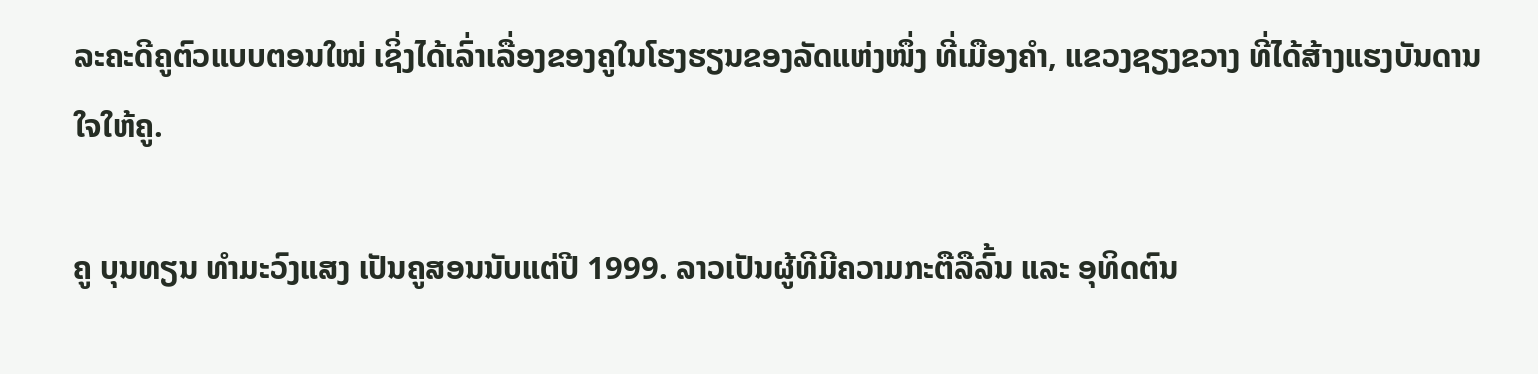ລະຄະດີຄູຕົວແບບຕອນໃໝ່ ເຊິ່ງໄດ້ເລົ່າເລື່ອງຂອງຄູໃນໂຮງຮຽນຂອງລັດແຫ່ງໜຶ່ງ ທີ່ເມືອງຄຳ, ແຂວງຊຽງຂວາງ ທີ່ໄດ້ສ້າງແຮງບັນດານໃຈໃຫ້ຄູ.

ຄູ ບຸນທຽນ ທຳມະວົງແສງ ເປັນຄູສອນນັບແຕ່ປີ 1999. ລາວເປັນຜູ້ທີມີຄວາມກະຕືລືລົ້ນ ແລະ ອຸທິດຕົນ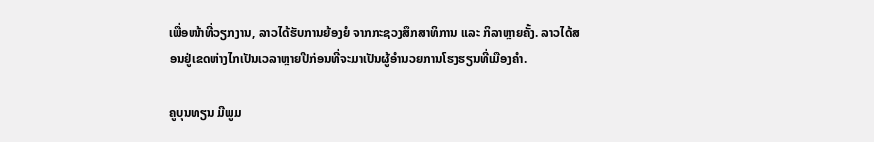ເພື່ອໜ້າທີ່ວຽກງານ, ລາວໄດ້ຮັບການຍ້ອງຍໍ ຈາກກະຊວງສຶກສາທິການ ແລະ ກິລາຫຼາຍຄັ້ງ. ລາວໄດ້ສອນຢູ່ເຂດຫ່າງໄກເປັນເວລາຫຼາຍປີກ່ອນທີ່ຈະມາເປັນຜູ້ອໍານວຍການໂຮງຮຽນທີ່ເມືອງຄໍາ.

ຄູບຸນທຽນ ມີພູມ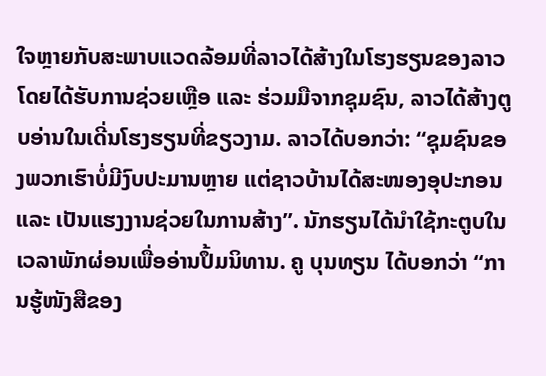ໃຈຫຼາຍກັບສະພາບແວດລ້ອມທີ່ລາວໄດ້ສ້າງໃນໂຮງຮຽນຂອງລາວ ໂດຍໄດ້ຮັບການຊ່ວຍເຫຼືອ ແລະ ຮ່ວມມືຈາກຊຸມຊົນ, ລາວໄດ້ສ້າງຕູບອ່ານໃນເດີ່ນໂຮງຮຽນທີ່ຂຽວງາມ. ລາວໄດ້ບອກວ່າ: “ຊຸມຊົນຂອງພວກເຮົາບໍ່ມີງົບປະມານຫຼາຍ ແຕ່ຊາວບ້ານໄດ້ສະໜອງອຸປະກອນ ແລະ ເປັນແຮງງານຊ່ວຍໃນການສ້າງ”. ນັກຮຽນໄດ້ນຳໃຊ້ກະຕູບໃນເວລາພັກຜ່ອນເພື່ອອ່ານປຶ້ມນິທານ. ຄູ ບຸນທຽນ ໄດ້ບອກວ່າ “ການຮູ້ໜັງສືຂອງ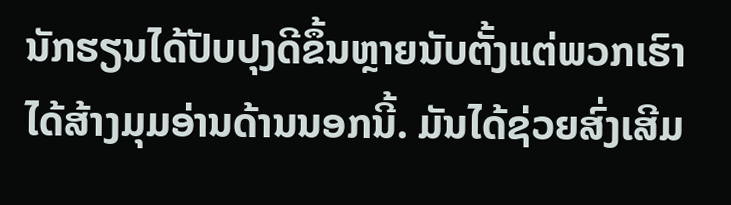ນັກຮຽນໄດ້ປັບປຸງດີຂຶ້ນຫຼາຍນັບຕັ້ງແຕ່ພວກເຮົາໄດ້ສ້າງມຸມອ່ານດ້ານນອກນີ້. ມັນໄດ້ຊ່ວຍສົ່ງເສີມ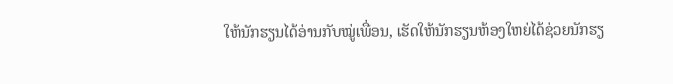ໃຫ້ນັກຮຽນໄດ້ອ່ານກັບໝູ່ເພື່ອນ, ເຮັດໃຫ້ນັກຮຽນຫ້ອງໃຫຍ່ໄດ້ຊ່ວຍນັກຮຽ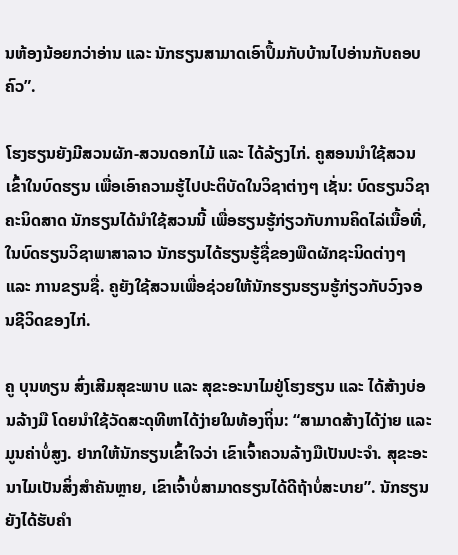ນຫ້ອງນ້ອຍກວ່າອ່ານ ແລະ ນັກຮຽນສາມາດເອົາປຶ້ມກັບບ້ານໄປອ່ານກັບຄອບຄົວ”.

ໂຮງຮຽນຍັງມີສວນຜັກ-ສວນດອກໄມ້ ແລະ ໄດ້ລ້ຽງໄກ່. ຄູສອນນຳໃຊ້ສວນເຂົ້າໃນບົດຮຽນ ເພື່ອເອົາຄວາມຮູ້ໄປປະຕິບັດໃນວິຊາຕ່າງໆ ເຊັ່ນ: ບົດຮຽນວິຊາຄະນິດສາດ ນັກຮຽນໄດ້ນຳໃຊ້ສວນນີ້ ເພື່ອຮຽນຮູ້ກ່ຽວກັບການຄິດໄລ່ເນື້ອທີ່, ໃນບົດຮຽນວິຊາພາສາລາວ ນັກຮຽນໄດ້ຮຽນຮູ້ຊື່ຂອງພືດຜັກຊະນິດຕ່າງໆ ແລະ ການຂຽນຊື່. ຄູຍັງໃຊ້ສວນເພື່ອຊ່ວຍໃຫ້ນັກຮຽນຮຽນຮູ້ກ່ຽວກັບວົງຈອນຊີວິດຂອງໄກ່.

ຄູ ບຸນທຽນ ສົ່ງເສີມສຸຂະພາບ ແລະ ສຸຂະອະນາໄມຢູ່ໂຮງຮຽນ ແລະ ໄດ້ສ້າງບ່ອນລ້າງມື ໂດຍນຳໃຊ້ວັດສະດຸທີຫາໄດ້ງ່າຍໃນທ້ອງຖິ່ນ: “ສາມາດສ້າງໄດ້ງ່າຍ ແລະ ມູນຄ່າບໍ່ສູງ. ຢາກໃຫ້ນັກຮຽນເຂົ້າໃຈວ່າ ເຂົາເຈົ້າຄວນລ້າງມືເປັນປະຈຳ. ສຸຂະອະນາໄມເປັນສິ່ງສໍາຄັນຫຼາຍ, ເຂົາເຈົ້າບໍ່ສາມາດຮຽນໄດ້ດີຖ້າບໍ່ສະບາຍ”. ນັກຮຽນຍັງໄດ້ຮັບຄໍາ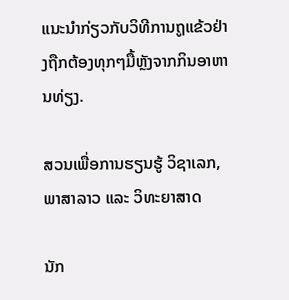ແນະນໍາກ່ຽວກັບວິທີການຖູແຂ້ວຢ່າງຖືກຕ້ອງທຸກໆມື້ຫຼັງຈາກກິນອາຫານທ່ຽງ.

ສວນເພື່ອການຮຽນຮູ້ ວິຊາເລກ, ພາສາລາວ ແລະ ວິທະຍາສາດ

ນັກ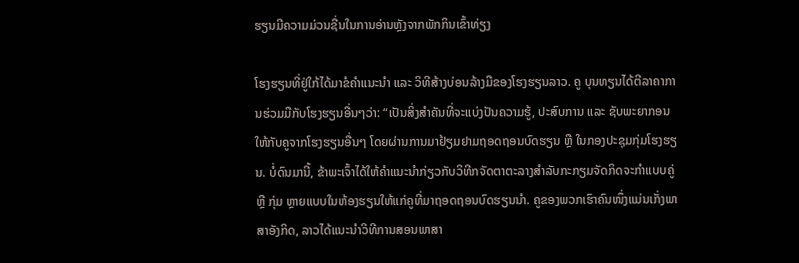ຮຽນມີຄວາມມ່ວນຊື່ນໃນການອ່ານຫຼັງຈາກພັກກິນເຂົ້າທ່ຽງ

ໂຮງຮຽນທີ່ຢູ່ໃກ້ໄດ້ມາຂໍຄຳແນະນຳ ແລະ ວິທີສ້າງບ່ອນລ້າງມືຂອງໂຮງຮຽນລາວ. ຄູ ບຸນທຽນໄດ້ຕີລາຄາການຮ່ວມມືກັບໂຮງຮຽນອື່ນໆວ່າ: “ເປັນສິ່ງສໍາຄັນທີ່ຈະແບ່ງປັນຄວາມຮູ້, ປະສົບການ ແລະ ຊັບພະຍາກອນ ໃຫ້ກັບຄູຈາກໂຮງຮຽນອື່ນໆ ໂດຍຜ່ານການມາຢ້ຽມຢາມຖອດຖອນບົດຮຽນ ຫຼື ໃນກອງປະຊຸມກຸ່ມໂຮງຮຽນ. ບໍ່ດົນມານີ້, ຂ້າພະເຈົ້າໄດ້ໃຫ້ຄໍາແນະນໍາກ່ຽວກັບວິທີກຈັດຕາຕະລາງສໍາລັບກະກຽມຈັດກິດຈະກໍາແບບຄູ່ ຫຼື ກຸ່ມ ຫຼາຍແບບໃນຫ້ອງຮຽນໃຫ້ແກ່ຄູທີ່ມາຖອດຖອນບົດຮຽນນຳ. ຄູຂອງພວກເຮົາຄົນໜຶ່ງແມ່ນເກັ່ງພາສາອັງກິດ, ລາວໄດ້ແນະນຳວິທີການສອນພາສາ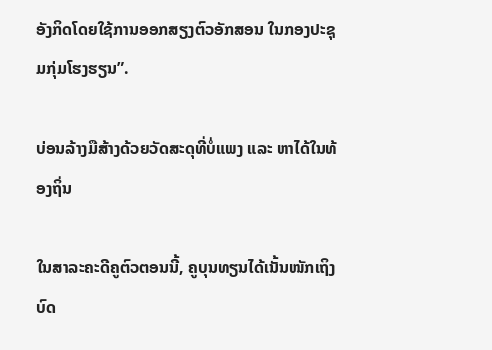ອັງກິດໂດຍໃຊ້ການອອກສຽງຕົວອັກສອນ ໃນກອງປະຊຸມກຸ່ມໂຮງຮຽນ”.

ບ່ອນລ້າງມືສ້າງດ້ວຍວັດສະດຸທີ່ບໍ່ແພງ ແລະ ຫາໄດ້ໃນທ້ອງຖິ່ນ

ໃນສາລະຄະດີຄູຕົວຕອນນີ້, ຄູບຸນທຽນໄດ້ເນັ້ນໜັກເຖິງບົດ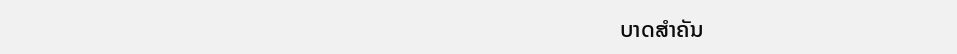ບາດສຳຄັນ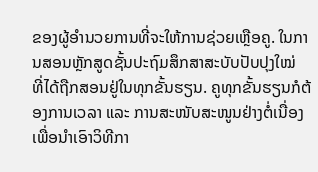ຂອງຜູ້ອຳນວຍການທີ່ຈະໃຫ້ການຊ່ວຍເຫຼືອຄູ. ໃນການສອນຫຼັກສູດຊັ້ນປະຖົມສຶກສາສະບັບປັບປຸງໃໝ່ ທີ່ໄດ້ຖືກສອນຢູ່ໃນທຸກຂັ້ນຮຽນ. ຄູທຸກຂັ້ນຮຽນກໍຕ້ອງການເວລາ ແລະ ການສະໜັບສະໜູນຢ່າງຕໍ່ເນື່ອງ ເພື່ອນຳເອົາວິທີກາ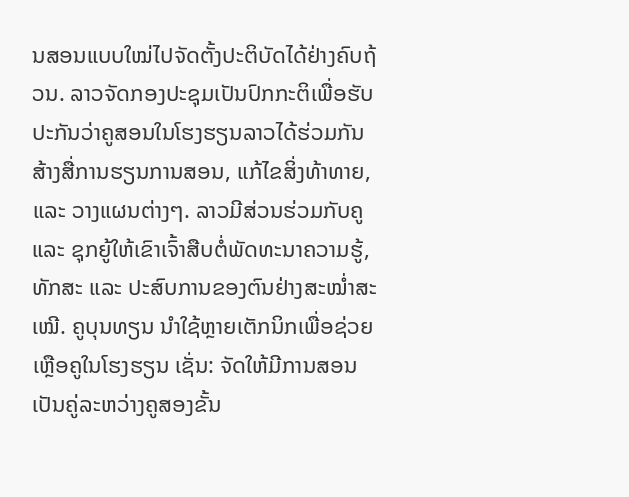ນສອນແບບໃໝ່ໄປຈັດຕັ້ງປະຕິບັດໄດ້ຢ່າງຄົບຖ້ວນ. ລາວຈັດກອງປະຊຸມເປັນປົກກະຕິເພື່ອຮັບປະກັນວ່າຄູສອນໃນໂຮງຮຽນລາວໄດ້ຮ່ວມກັນສ້າງສື່ການຮຽນການສອນ, ແກ້ໄຂສິ່ງທ້າທາຍ, ແລະ ວາງແຜນຕ່າງໆ. ລາວມີສ່ວນຮ່ວມກັບຄູ ແລະ ຊຸກຍູ້ໃຫ້ເຂົາເຈົ້າສືບຕໍ່ພັດທະນາຄວາມຮູ້, ທັກສະ ແລະ ປະສົບການຂອງຕົນຢ່າງສະໝໍ່າສະເໝີ. ຄູບຸນທຽນ ນຳໃຊ້ຫຼາຍເຕັກນິກເພື່ອຊ່ວຍເຫຼືອຄູໃນໂຮງຮຽນ ເຊັ່ນ: ຈັດໃຫ້ມີການສອນເປັນຄູ່ລະຫວ່າງຄູສອງຂັ້ນ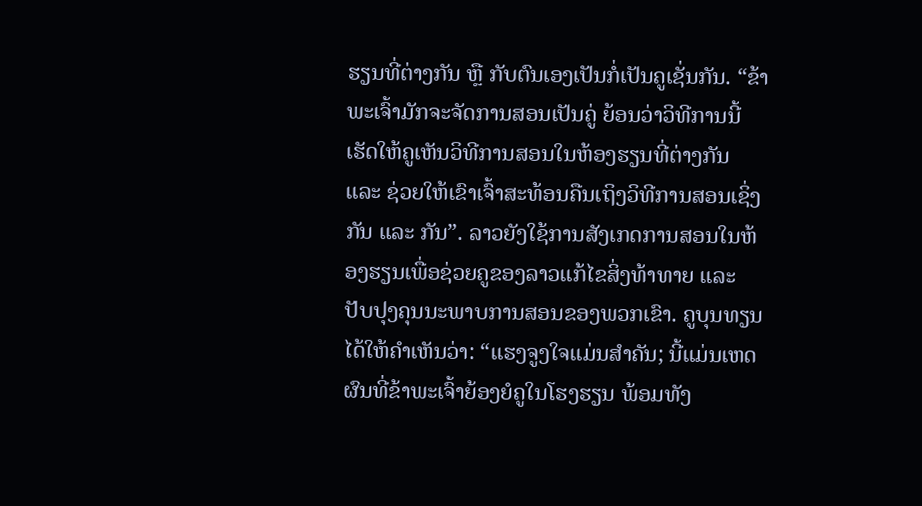ຮຽນທີ່ຕ່າງກັນ ຫຼື ກັບຕົນເອງເປັນກໍ່ເປັນຄູເຊັ່ນກັນ. “ຂ້າພະເຈົ້າມັກຈະຈັດການສອນເປັນຄູ່ ຍ້ອນວ່າວິທີການນີ້ເຮັດໃຫ້ຄູເຫັນວິທີການສອນໃນຫ້ອງຮຽນທີ່ຕ່າງກັນ ແລະ ຊ່ວຍໃຫ້ເຂົາເຈົ້າສະທ້ອນຄືນເຖິງວິທີການສອນເຊິ່ງກັນ ແລະ ກັນ”. ລາວຍັງໃຊ້ການສັງເກດການສອນໃນຫ້ອງຮຽນເພື່ອຊ່ວຍຄູຂອງລາວແກ້ໄຂສິ່ງທ້າທາຍ ແລະ ປັບປຸງຄຸນນະພາບການສອນຂອງພວກເຂົາ. ຄູບຸນທຽນໄດ້ໃຫ້ຄຳເຫັນວ່າ: “ແຮງຈູງໃຈແມ່ນສໍາຄັນ; ນີ້ແມ່ນເຫດຜົນທີ່ຂ້າພະເຈົ້າຍ້ອງຍໍຄູໃນໂຮງຮຽນ ພ້ອມທັງ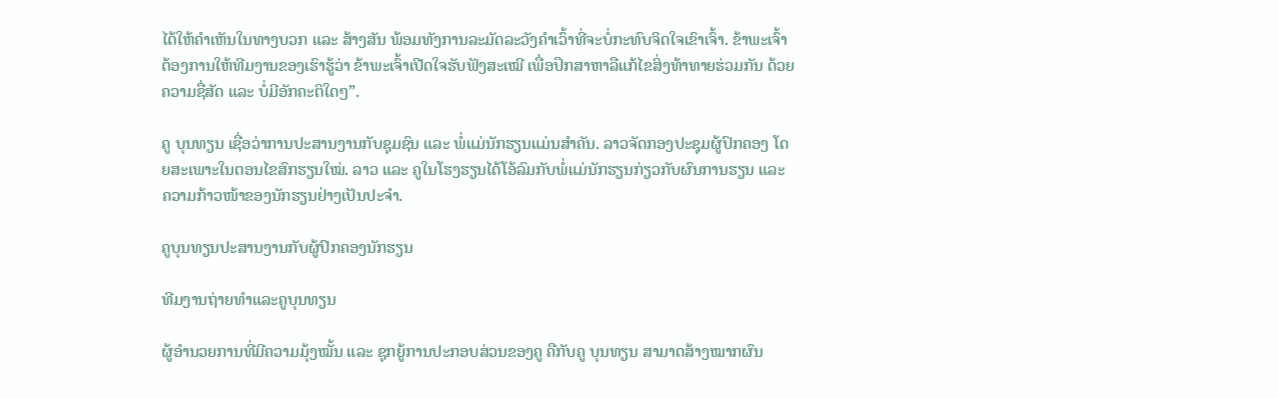ໄດ້ໃຫ້ຄຳເຫັນໃນທາງບວກ ແລະ ສ້າງສັນ ພ້ອມທັງການລະມັດລະວັງຄຳເວົ້າທີ່ຈະບໍ່ກະທົບຈິດໃຈເຂົາເຈົ້າ. ຂ້າພະເຈົ້າຕ້ອງການໃຫ້ທີມງານຂອງເຮົາຮູ້ວ່າ ຂ້າພະເຈົ້າເປີດໃຈຮັບຟັງສະເໝີ ເພື່ອປຶກສາຫາລືແກ້ໄຂສິ່ງທ້າທາຍຮ່ວມກັນ ດ້ວຍຄວາມຊື່ສັດ ແລະ ບໍ່ມີອັກຄະຕິໃດໆ”.

ຄູ ບຸນທຽນ ເຊື່ອວ່າການປະສານງານກັບຊຸມຊົນ ແລະ ພໍ່ແມ່ນັກຮຽນແມ່ນສໍາຄັນ. ລາວຈັດກອງປະຊຸມຜູ້ປົກຄອງ ໂດຍສະເພາະໃນຕອນໄຂສົກຮຽນໃໝ່. ລາວ ແລະ ຄູໃນໂຮງຮຽນໄດ້ໂອ້ລົມກັບພໍ່ແມ່ນັກຮຽນກ່ຽວກັບຜົນການຮຽນ ແລະ ຄວາມກ້າວໜ້າຂອງນັກຮຽນຢ່າງເປັນປະຈຳ.

ຄູບຸນທຽນປະສານງານກັບຜູ້ປົກຄອງນັກຮຽນ

ທີມງານຖ່າຍທຳແລະຄູບຸນທຽນ

ຜູ້ອຳນວຍການທີ່ມີຄວາມມຸ້ງໝັ້ນ ແລະ ຊຸກຍູ້ການປະກອບສ່ວນຂອງຄູ ຄືກັບຄູ ບຸນທຽນ ສາມາດສ້າງໝາກຜົນ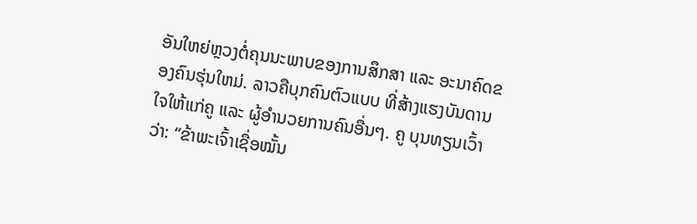ອັນໃຫຍ່ຫຼວງຕໍ່ຄຸນນະພາບຂອງການສຶກສາ ແລະ ອະນາຄົດຂອງຄົນຮຸ່ນໃຫມ່. ລາວຄືບຸກຄົນຕົວແບບ ທີ່ສ້າງແຮງບັນດານໃຈໃຫ້ແກ່ຄູ ແລະ ຜູ້ອໍານວຍການຄົນອື່ນໆ. ຄູ ບຸນທຽນເວົ້າວ່າ: “ຂ້າພະເຈົ້າເຊື່ອໝັ້ນ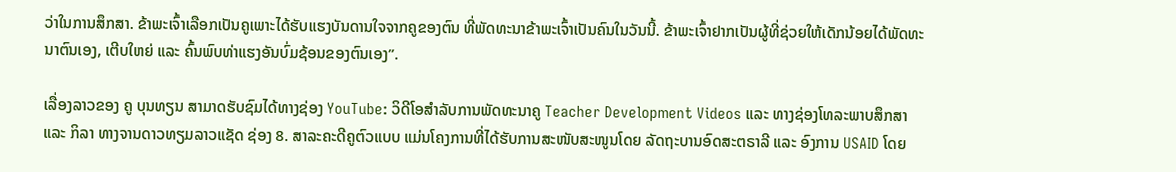ວ່າໃນການສຶກສາ. ຂ້າພະເຈົ້າເລືອກເປັນຄູເພາະໄດ້ຮັບແຮງບັນດານໃຈຈາກຄູຂອງຕົນ ທີ່ພັດທະນາຂ້າພະເຈົ້າເປັນຄົນໃນວັນນີ້. ຂ້າພະເຈົ້າຢາກເປັນຜູ້ທີ່ຊ່ວຍໃຫ້ເດັກນ້ອຍໄດ້ພັດທະນາຕົນເອງ, ເຕີບໃຫຍ່ ແລະ ຄົ້ນພົບທ່າແຮງອັນບົ່ມຊ້ອນຂອງຕົນເອງ”.

ເລື່ອງລາວຂອງ ຄູ ບຸນທຽນ ສາມາດຮັບຊົມໄດ້ທາງຊ່ອງ YouTube: ວິດີໂອສໍາລັບການພັດທະນາຄູ Teacher Development Videos ແລະ ທາງຊ່ອງໂທລະພາບສຶກສາ ແລະ ກິລາ ທາງຈານດາວທຽມລາວແຊັດ ຊ່ອງ 8. ສາລະຄະດີຄູຕົວແບບ ແມ່ນໂຄງການທີ່ໄດ້ຮັບການສະໜັບສະໜູນໂດຍ ລັດຖະບານອົດສະຕຣາລີ ແລະ ອົງການ USAID ໂດຍ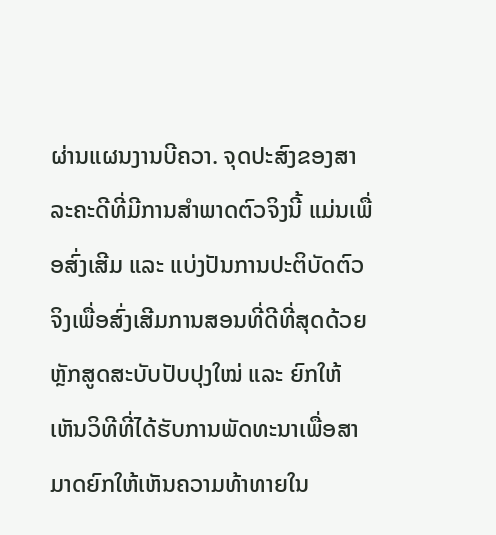ຜ່ານແຜນງານບີຄວາ. ຈຸດປະສົງຂອງສາລະຄະດີທີ່ມີການສຳພາດຕົວຈິງນີ້ ແມ່ນເພື່ອສົ່ງເສີມ ແລະ ແບ່ງປັນການປະຕິບັດຕົວຈິງເພື່ອສົ່ງເສີມການສອນທີ່ດີທີ່ສຸດດ້ວຍຫຼັກສູດສະບັບປັບປຸງໃໝ່ ແລະ ຍົກໃຫ້ເຫັນວິທີທີ່ໄດ້ຮັບການພັດທະນາເພື່ອສາມາດຍົກໃຫ້ເຫັນຄວາມທ້າທາຍໃນ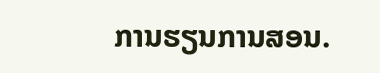ການຮຽນການສອນ.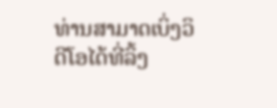ທ່ານສາມາດເບິ່ງວິດີໂອໄດ້ທີ່ລິ້ງ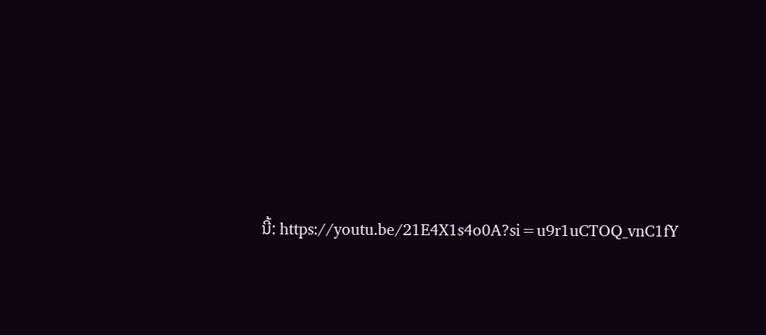ນີ້: https://youtu.be/21E4X1s4o0A?si=u9r1uCTOQ_vnC1fY